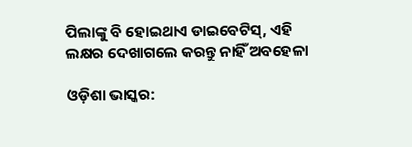ପିଲାଙ୍କୁ ବି ହୋଇଥାଏ ଡାଇବେଟିସ୍‌, ଏହି ଲକ୍ଷର ଦେଖାଗଲେ କରନ୍ତୁ ନାହିଁ ଅବହେଳା

ଓଡ଼ିଶା ଭାସ୍କର: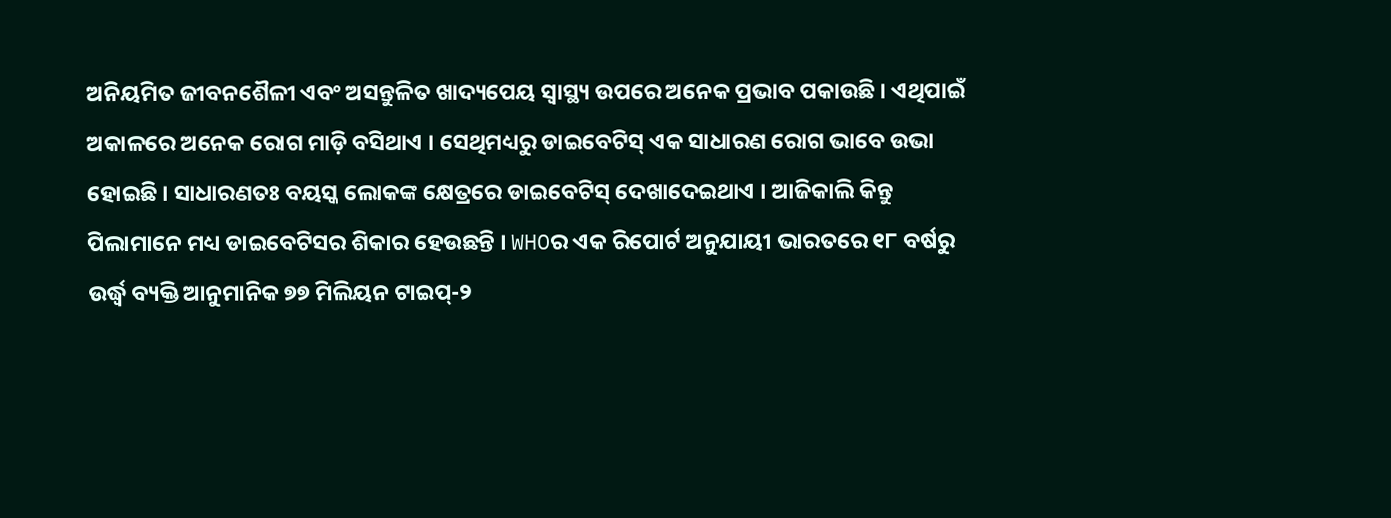ଅନିୟମିତ ଜୀବନଶୈଳୀ ଏବଂ ଅସନ୍ତୁଳିତ ଖାଦ୍ୟପେୟ ସ୍ୱାସ୍ଥ୍ୟ ଉପରେ ଅନେକ ପ୍ରଭାବ ପକାଉଛି । ଏଥିପାଇଁ ଅକାଳରେ ଅନେକ ରୋଗ ମାଡ଼ି ବସିଥାଏ । ସେଥିମଧ୍ୟରୁ ଡାଇବେଟିସ୍ ଏକ ସାଧାରଣ ରୋଗ ଭାବେ ଉଭା ହୋଇଛି । ସାଧାରଣତଃ ବୟସ୍କ ଲୋକଙ୍କ କ୍ଷେତ୍ରରେ ଡାଇବେଟିସ୍ ଦେଖାଦେଇଥାଏ । ଆଜିକାଲି କିନ୍ତୁ ପିଲାମାନେ ମଧ୍ୟ ଡାଇବେଟିସର ଶିକାର ହେଉଛନ୍ତି । WHOର ଏକ ରିପୋର୍ଟ ଅନୁଯାୟୀ ଭାରତରେ ୧୮ ବର୍ଷରୁ ଉର୍ଦ୍ଧ୍ୱ ବ୍ୟକ୍ତି ଆନୁମାନିକ ୭୭ ମିଲିୟନ ଟାଇପ୍‌-୨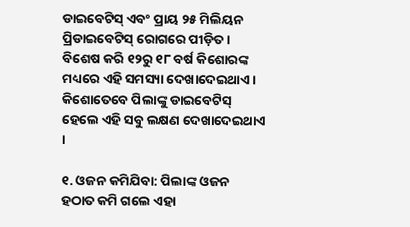ଡାଇବେଟିସ୍ ଏବଂ ପ୍ରାୟ ୨୫ ମିଲିୟନ ପ୍ରିଡାଇବେଟିସ୍ ରୋଗରେ ପୀଡ଼ିତ । ବିଶେଷ କରି ୧୨ରୁ ୧୮ ବର୍ଷ କିଶୋରଙ୍କ ମଧ୍ୟରେ ଏହି ସମସ୍ୟା ଦେଖାଦେଇଥାଏ । କିଶୋତେବେ ପିଲାଙ୍କୁ ଡାଇବେଟିସ୍ ହେଲେ ଏହି ସବୁ ଲକ୍ଷଣ ଦେଖାଦେଇଥାଏ ।

୧. ଓଜନ କମିଯିବା: ପିଲାଙ୍କ ଓଜନ ହଠାତ କମି ଗଲେ ଏହା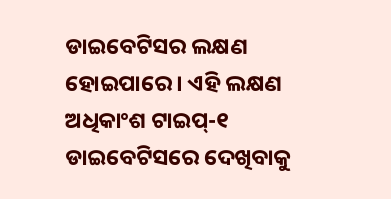ଡାଇବେଟିସର ଲକ୍ଷଣ ହୋଇପାରେ । ଏହି ଲକ୍ଷଣ ଅଧିକାଂଶ ଟାଇପ୍‌-୧ ଡାଇବେଟିସରେ ଦେଖିବାକୁ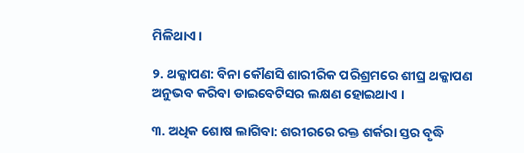ମିଳିଥାଏ ।

୨. ଥକ୍କାପଣ: ବିନା କୌଣସି ଶାରୀରିକ ପରିଶ୍ରମରେ ଶୀଘ୍ର ଥକ୍କାପଣ ଅନୁଭବ କରିବା ଡାଇବେଟିସର ଲକ୍ଷଣ ହୋଇଥାଏ ।

୩. ଅଧିକ ଶୋଷ ଲାଗିବା: ଶରୀରରେ ରକ୍ତ ଶର୍କରା ସ୍ତର ବୃଦ୍ଧି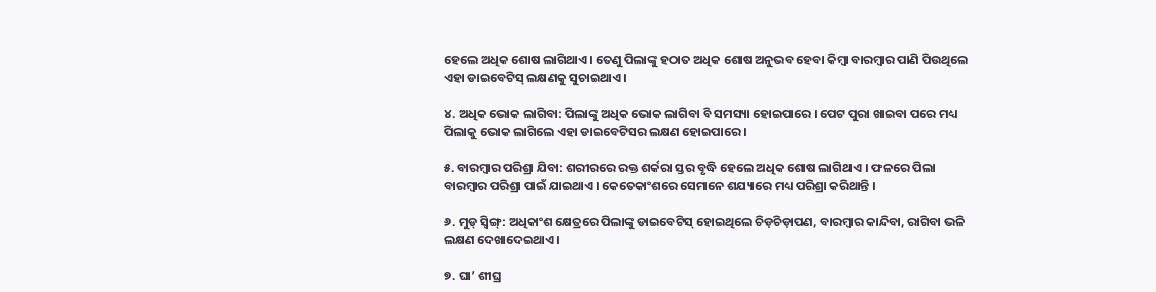ହେଲେ ଅଧିକ ଶୋଷ ଲାଗିଥାଏ । ତେଣୁ ପିଲାଙ୍କୁ ହଠାତ ଅଧିକ ଶୋଷ ଅନୁଭବ ହେବା କିମ୍ବା ବାରମ୍ବାର ପାଣି ପିଉଥିଲେ ଏହା ଡାଇବେଟିସ୍ ଲକ୍ଷଣକୁ ସୁଚାଇଥାଏ ।

୪. ଅଧିକ ଭୋକ ଲାଗିବା: ପିଲାଙ୍କୁ ଅଧିକ ଭୋକ ଲାଗିବା ବି ସମସ୍ୟା ହୋଇପାରେ । ପେଟ ପୁରା ଖାଇବା ପରେ ମଧ୍ୟ ପିଲାକୁ ଭୋକ ଲାଗିଲେ ଏହା ଡାଇବେଟିସର ଲକ୍ଷଣ ହୋଇପାରେ ।

୫. ବାରମ୍ବାର ପରିଶ୍ରା ଯିବା: ଶରୀରରେ ରକ୍ତ ଶର୍କରା ସ୍ତର ବୃଦ୍ଧି ହେଲେ ଅଧିକ ଶୋଷ ଲାଗିଥାଏ । ଫଳରେ ପିଲା ବାରମ୍ବାର ପରିଶ୍ରା ପାଇଁ ଯାଇଥାଏ । କେତେକାଂଶରେ ସେମାନେ ଶଯ୍ୟାରେ ମଧ୍ୟ ପରିଶ୍ରା କରିଥାନ୍ତି ।

୬. ମୁଡ୍ ସ୍ୱିଙ୍ଗ୍‌: ଅଧିକାଂଶ କ୍ଷେତ୍ରରେ ପିଲାଙ୍କୁ ଡାଇବେଟିସ୍ ହୋଇଥିଲେ ଚିଡ଼ଚିଡ଼ାପଣ, ବାରମ୍ବାର କାନ୍ଦିବା, ରାଗିବା ଭଳି ଲକ୍ଷଣ ଦେଖାଦେଇଥାଏ ।

୭. ଘା’ ଶୀଘ୍ର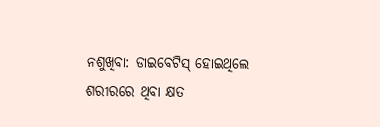ନଶୁଖିବା: ଡାଇବେଟିସ୍ ହୋଇଥିଲେ ଶରୀରରେ ଥିବା କ୍ଷତ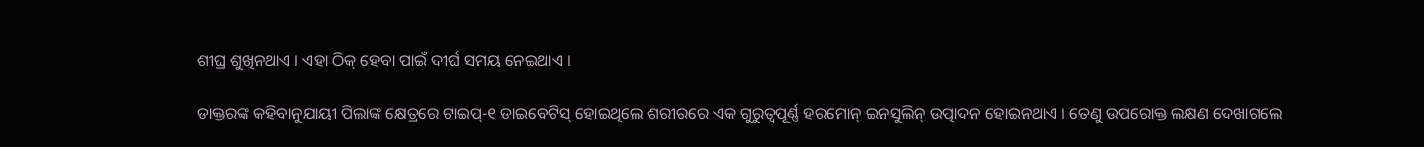ଶୀଘ୍ର ଶୁଖିନଥାଏ । ଏହା ଠିକ୍ ହେବା ପାଇଁ ଦୀର୍ଘ ସମୟ ନେଇଥାଏ ।

ଡାକ୍ତରଙ୍କ କହିବାନୁଯାୟୀ ପିଲାଙ୍କ କ୍ଷେତ୍ରରେ ଟାଇପ୍‌-୧ ଡାଇବେଟିସ୍ ହୋଇଥିଲେ ଶରୀରରେ ଏକ ଗୁରୁତ୍ୱପୂର୍ଣ୍ଣ ହରମୋନ୍ ଇନସୁଲିନ୍ ଉତ୍ପାଦନ ହୋଇନଥାଏ । ତେଣୁ ଉପରୋକ୍ତ ଲକ୍ଷଣ ଦେଖାଗଲେ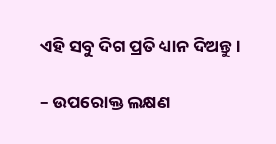ଏହି ସବୁ ଦିଗ ପ୍ରତି ଧ୍ୟାନ ଦିଅନ୍ତୁ ।

– ଉପରୋକ୍ତ ଲକ୍ଷଣ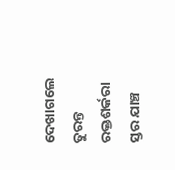ଦେଖାଗଲେ ତୁରନ୍ତ ରକ୍ତଶର୍କରା ସ୍ତର ଯାଞ୍ଚ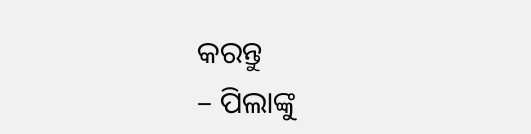କରନ୍ତୁ
– ପିଲାଙ୍କୁ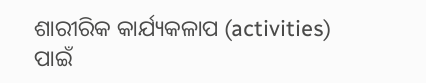ଶାରୀରିକ କାର୍ଯ୍ୟକଳାପ (activities) ପାଇଁ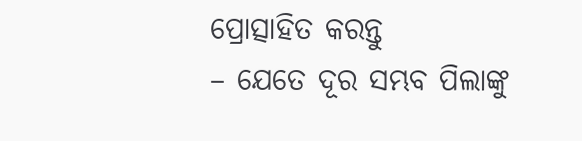ପ୍ରୋତ୍ସାହିତ କରନ୍ତୁ
– ଯେତେ ଦୂର ସମ୍ଭବ ପିଲାଙ୍କୁ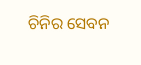ଚିନିର ସେବନ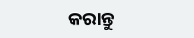କରାନ୍ତୁ